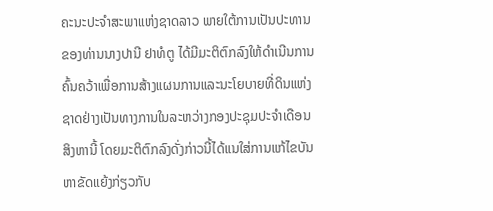ຄະນະປະຈໍາສະພາແຫ່ງຊາດລາວ ພາຍໃຕ້ການເປັນປະທານ
ຂອງທ່ານນາງປານີ ຢາທໍຕູ ໄດ້ມີມະຕິຕົກລົງໃຫ້ດໍາເນີນການ
ຄົ້ນຄວ້າເພື່ອການສ້າງແຜນການແລະນະໂຍບາຍທີ່ດິນແຫ່ງ
ຊາດຢ່າງເປັນທາງການໃນລະຫວ່າງກອງປະຊຸມປະຈໍາເດືອນ
ສິງຫານີ້ ໂດຍມະຕິຕົກລົງດັ່ງກ່າວນີ້ໄດ້ແນໃສ່ການແກ້ໄຂບັນ
ຫາຂັດແຍ້ງກ່ຽວກັບ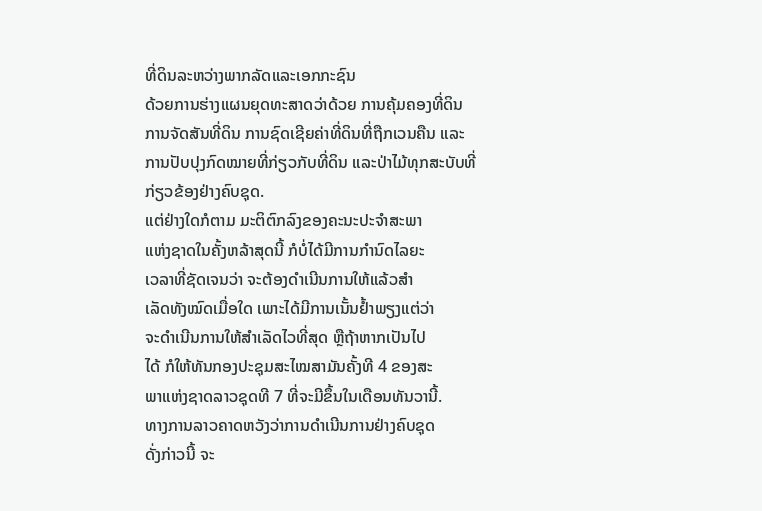ທີ່ດິນລະຫວ່າງພາກລັດແລະເອກກະຊົນ
ດ້ວຍການຮ່າງແຜນຍຸດທະສາດວ່າດ້ວຍ ການຄຸ້ມຄອງທີ່ດິນ
ການຈັດສັນທີ່ດິນ ການຊົດເຊີຍຄ່າທີ່ດິນທີ່ຖືກເວນຄືນ ແລະ
ການປັບປຸງກົດໝາຍທີ່ກ່ຽວກັບທີ່ດິນ ແລະປ່າໄມ້ທຸກສະບັບທີ່
ກ່ຽວຂ້ອງຢ່າງຄົບຊຸດ.
ແຕ່ຢ່າງໃດກໍຕາມ ມະຕິຕົກລົງຂອງຄະນະປະຈໍາສະພາ
ແຫ່ງຊາດໃນຄັ້ງຫລ້າສຸດນີ້ ກໍບໍ່ໄດ້ມີການກໍານົດໄລຍະ
ເວລາທີ່ຊັດເຈນວ່າ ຈະຕ້ອງດໍາເນີນການໃຫ້ແລ້ວສໍາ
ເລັດທັງໝົດເມື່ອໃດ ເພາະໄດ້ມີການເນັ້ນຢໍ້າພຽງແຕ່ວ່າ
ຈະດໍາເນີນການໃຫ້ສໍາເລັດໄວທີ່ສຸດ ຫຼືຖ້າຫາກເປັນໄປ
ໄດ້ ກໍໃຫ້ທັນກອງປະຊຸມສະໄໝສາມັນຄັ້ງທີ 4 ຂອງສະ
ພາແຫ່ງຊາດລາວຊຸດທີ 7 ທີ່ຈະມີຂຶ້ນໃນເດືອນທັນວານີ້.
ທາງການລາວຄາດຫວັງວ່າການດໍາເນີນການຢ່າງຄົບຊຸດ
ດັ່ງກ່າວນີ້ ຈະ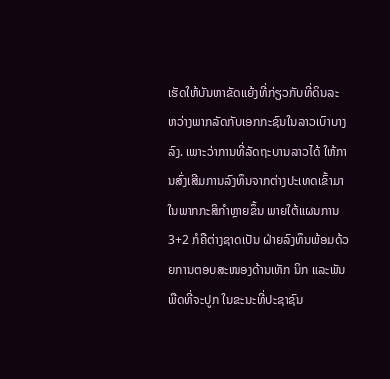ເຮັດໃຫ້ບັນຫາຂັດແຍ້ງທີ່ກ່ຽວກັບທີ່ດິນລະ
ຫວ່າງພາກລັດກັບເອກກະຊົນໃນລາວເບົາບາງລົງ. ເພາະວ່າການທີ່ລັດຖະບານລາວໄດ້ ໃຫ້ການສົ່ງເສີມການລົງທຶນຈາກຕ່າງປະເທດເຂົ້າມາໃນພາກກະສິກໍາຫຼາຍຂຶ້ນ ພາຍໃຕ້ແຜນການ 3+2 ກໍຄືຕ່າງຊາດເປັນ ຝ່າຍລົງທຶນພ້ອມດ້ວຍການຕອບສະໜອງດ້ານເທັກ ນິກ ແລະພັນພືດທີ່ຈະປູກ ໃນຂະນະທີ່ປະຊາຊົນ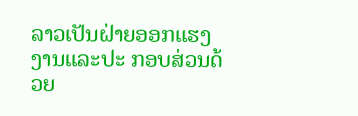ລາວເປັນຝ່າຍອອກແຮງງານແລະປະ ກອບສ່ວນດ້ວຍ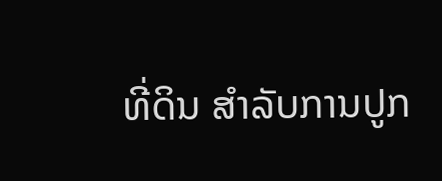ທີ່ດິນ ສໍາລັບການປູກ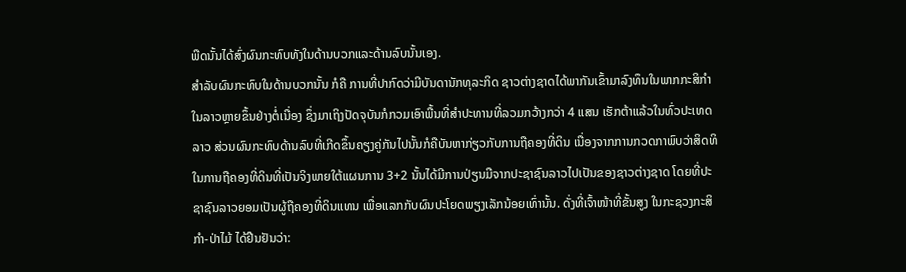ພືດນັ້ນໄດ້ສົ່ງຜົນກະທົບທັງໃນດ້ານບວກແລະດ້ານລົບນັ້ນເອງ.
ສໍາລັບຜົນກະທົບໃນດ້ານບວກນັ້ນ ກໍຄື ການທີ່ປາກົດວ່າມີບັນດານັກທຸລະກິດ ຊາວຕ່າງຊາດໄດ້ພາກັນເຂົ້າມາລົງທຶນໃນພາກກະສິກໍາໃນລາວຫຼາຍຂຶ້ນຢ່າງຕໍ່ເນື່ອງ ຊຶ່ງມາເຖິງປັດຈຸບັນກໍກວມເອົາພື້ນທີ່ສໍາປະທານທີ່ລວມກວ້າງກວ່າ 4 ແສນ ເຮັກຕ້າແລ້ວໃນທົ່ວປະເທດລາວ ສ່ວນຜົນກະທົບດ້ານລົບທີ່ເກີດຂຶ້ນຄຽງຄູ່ກັນໄປນັ້ນກໍຄືບັນຫາກ່ຽວກັບການຖືຄອງທີ່ດິນ ເນື່ອງຈາກການກວດກາພົບວ່າສິດທິໃນການຖືຄອງທີ່ດິນທີ່ເປັນຈິງພາຍໃຕ້ແຜນການ 3+2 ນັ້ນໄດ້ມີການປ່ຽນມືຈາກປະຊາຊົນລາວໄປເປັນຂອງຊາວຕ່າງຊາດ ໂດຍທີ່ປະຊາຊົນລາວຍອມເປັນຜູ້ຖືຄອງທີ່ດິນແທນ ເພື່ອແລກກັບຜົນປະໂຍດພຽງເລັກນ້ອຍເທົ່ານັ້ນ. ດັ່ງທີ່ເຈົ້າໜ້າທີ່ຂັ້ນສູງ ໃນກະຊວງກະສິກໍາ-ປ່າໄມ້ ໄດ້ຢືນຢັນວ່າ: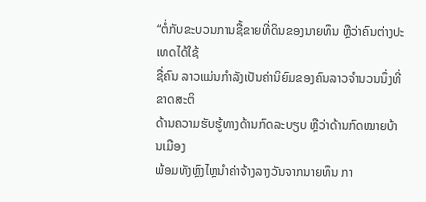“ຕໍ່ກັບຂະບວນການຊື້ຂາຍທີ່ດິນຂອງນາຍທຶນ ຫຼືວ່າຄົນຕ່າງປະເທດໄດ້ໃຊ້
ຊື່ຄົນ ລາວແມ່ນກໍາລັງເປັນຄ່ານິຍົມຂອງຄົນລາວຈໍານວນນຶ່ງທີ່ຂາດສະຕິ
ດ້ານຄວາມຮັບຮູ້ທາງດ້ານກົດລະບຽບ ຫຼືວ່າດ້ານກົດໝາຍບ້ານເມືອງ
ພ້ອມທັງຫຼົງໄຫຼນໍາຄ່າຈ້າງລາງວັນຈາກນາຍທຶນ ກາ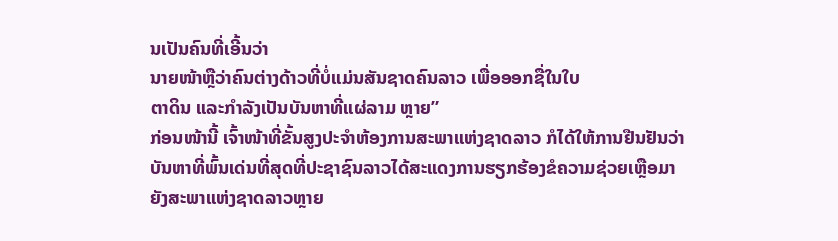ນເປັນຄົນທີ່ເອີ້ນວ່າ
ນາຍໜ້າຫຼືວ່າຄົນຕ່າງດ້າວທີ່ບໍ່ແມ່ນສັນຊາດຄົນລາວ ເພື່ອອອກຊື່ໃນໃບ
ຕາດິນ ແລະກໍາລັງເປັນບັນຫາທີ່ແຜ່ລາມ ຫຼາຍ”
ກ່ອນໜ້ານີ້ ເຈົ້າໜ້າທີ່ຂັ້ນສູງປະຈໍາຫ້ອງການສະພາແຫ່ງຊາດລາວ ກໍໄດ້ໃຫ້ການຢືນຢັນວ່າ ບັນຫາທີ່ພົ້ນເດ່ນທີ່ສຸດທີ່ປະຊາຊົນລາວໄດ້ສະແດງການຮຽກຮ້ອງຂໍຄວາມຊ່ວຍເຫຼືອມາຍັງສະພາແຫ່ງຊາດລາວຫຼາຍ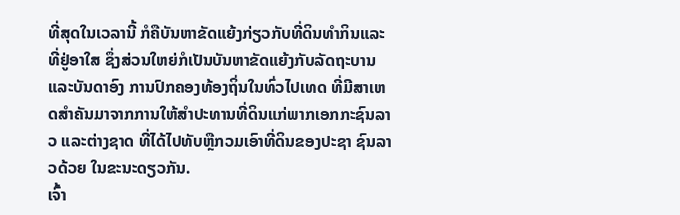ທີ່ສຸດໃນເວລານີ້ ກໍຄືບັນຫາຂັດແຍ້ງກ່ຽວກັບທີ່ດິນທໍາກິນແລະທີ່ຢູ່ອາໃສ ຊຶ່ງສ່ວນໃຫຍ່ກໍເປັນບັນຫາຂັດແຍ້ງກັບລັດຖະບານແລະບັນດາອົງ ການປົກຄອງທ້ອງຖິ່ນໃນທົ່ວໄປເທດ ທີ່ມີສາເຫດສໍາຄັນມາຈາກການໃຫ້ສໍາປະທານທີ່ດິນແກ່ພາກເອກກະຊົນລາວ ແລະຕ່າງຊາດ ທີ່ໄດ້ໄປທັບຫຼືກວມເອົາທີ່ດິນຂອງປະຊາ ຊົນລາວດ້ວຍ ໃນຂະນະດຽວກັນ.
ເຈົ້າ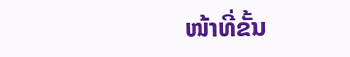ໜ້າທີ່ຂັ້ນ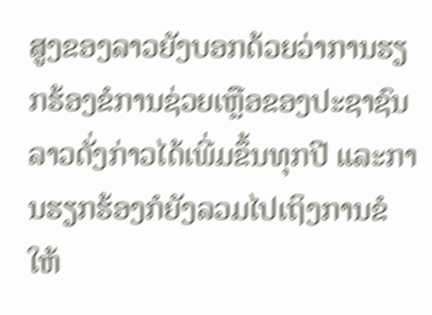ສູງຂອງລາວຍັງບອກດ້ວຍວ່າການຮຽກຮ້ອງຂໍການຊ່ວຍເຫຼືອຂອງປະຊາຊົນ
ລາວດັ່ງກ່າວໄດ້ເພີ່ມຂຶ້ນທຸກປີ ແລະການຮຽກຮ້ອງກໍຍັງລວມໄປເຖິງການຂໍໃຫ້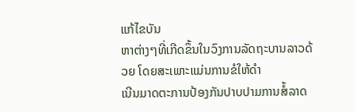ແກ້ໄຂບັນ
ຫາຕ່າງໆທີ່ເກີດຂຶ້ນໃນວົງການລັດຖະບານລາວດ້ວຍ ໂດຍສະເພາະແມ່ນການຂໍໃຫ້ດໍາ
ເນີນມາດຕະການປ້ອງກັນປາບປາມການສໍ້ລາດ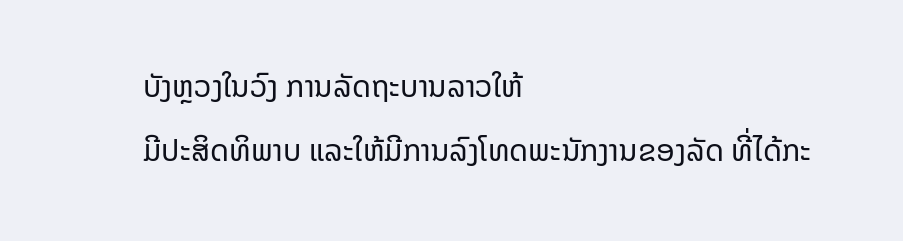ບັງຫຼວງໃນວົງ ການລັດຖະບານລາວໃຫ້
ມີປະສິດທິພາບ ແລະໃຫ້ມີການລົງໂທດພະນັກງານຂອງລັດ ທີ່ໄດ້ກະ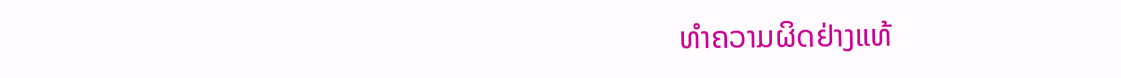ທໍາຄວາມຜິດຢ່າງແທ້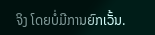ຈິງ ໂດຍບໍ່ມີການຍົກເວັ້ນ.